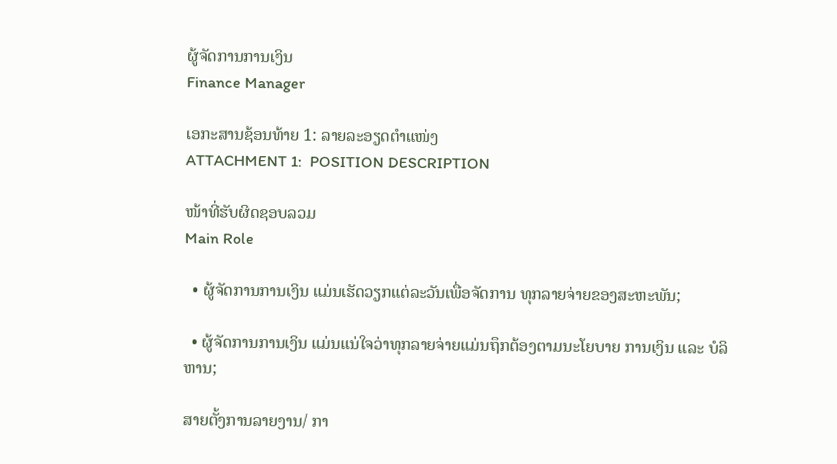ຜູ້ຈັດການການເງິນ
Finance Manager

ເອກະສານຊ້ອນທ້າຍ 1: ລາຍລະອຽດຕຳແໜ່ງ
ATTACHMENT 1:  POSITION DESCRIPTION

ໜ້າທີ່ຮັບຜິດຊອບລວມ
Main Role

  • ຜູ້ຈັດການການເງິນ ແມ່ນເຮັດວຽກແຕ່ລະວັນເພື່ອຈັດການ ທຸກລາຍຈ່າຍຂອງສະຫະພັນ;

  • ຜູ້ຈັດການການເງິນ ແມ່ນແນ່ໃຈວ່າທຸກລາຍຈ່າຍແມ່ນຖຶກຕ້ອງຕາມນະໂຍບາຍ ການເງິນ ແລະ ບໍລິຫານ;

ສາຍຕັ້ງການລາຍງານ/ ກາ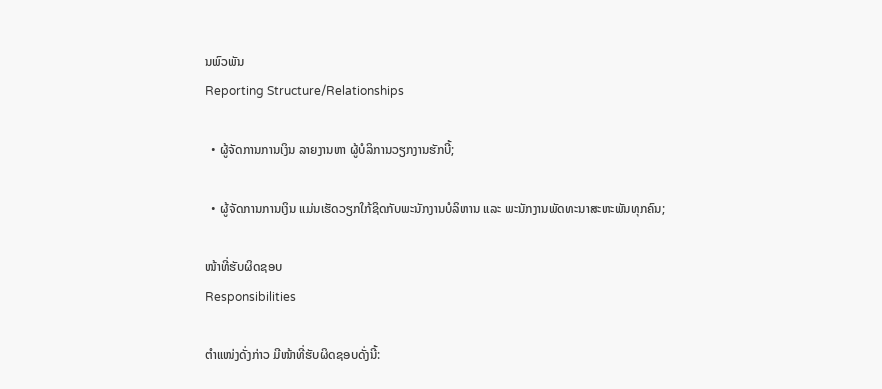ນພົວພັນ
Reporting Structure/Relationships

  • ຜູ້ຈັດການການເງິນ ລາຍງານຫາ ຜູ້ບໍລິການວຽກງານຮັກບີ້;

  • ຜູ້ຈັດການການເງິນ ແມ່ນເຮັດວຽກໃກ້ຊິດກັບພະນັກງານບໍລິຫານ ແລະ ພະນັກງານພັດທະນາສະຫະພັນທຸກຄົນ;

ໜ້າທີ່ຮັບຜິດຊອບ
Responsibilities

ຕຳແໜ່ງດັ່ງກ່າວ ມີໜ້າທີ່ຮັບຜິດຊອບດັ່ງນີ້: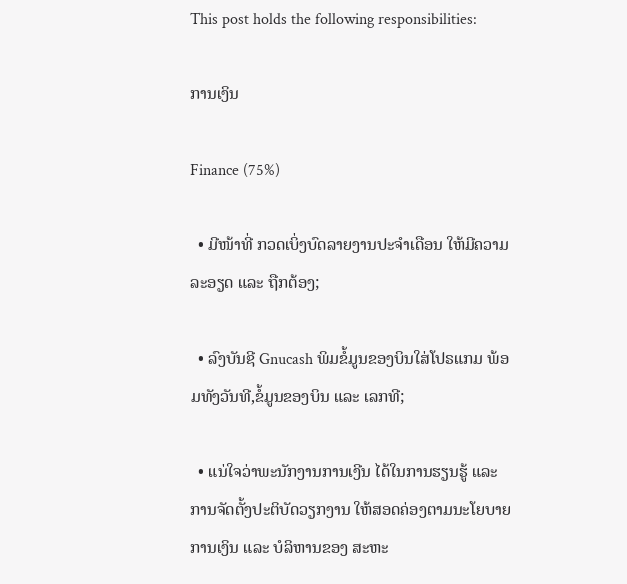This post holds the following responsibilities:

ການເງິນ

Finance (75%)

  • ມີໜ້າທີ່ ກວດເບິ່ງບົດລາຍງານປະຈຳເດືອນ ໃຫ້ມີຄວາມລະອຽດ ແລະ ຖືກຕ້ອງ;

  • ລົງບັນຊີ Gnucash ພິມຂໍ້ມູນຂອງບິນໃສ່ໂປຣແກມ ພ້ອມທັງວັນທີ,ຂໍ້ມູນຂອງບິນ ແລະ ເລກທີ;

  • ແນ່ໃຈວ່າພະນັກງານການເງີນ ໄດ້ໃນການຮຽນຮູ້ ແລະ ການຈັດຕັ້ງປະຕິບັດວຽກງານ ໃຫ້ສອດຄ່ອງຕາມນະໂຍບາຍການເງິນ ແລະ ບໍລິຫານຂອງ ສະຫະ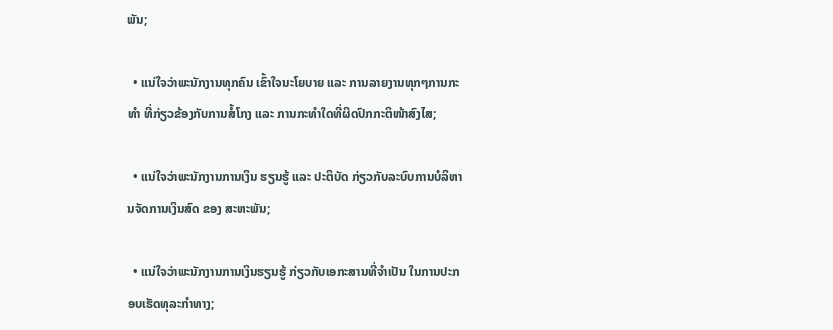ພັນ;

  • ແນ່ໃຈວ່າພະນັກງານທຸກຄົນ ເຂົ້າໃຈນະໂຍບາຍ ແລະ ການລາຍງານທຸກໆການກະທຳ ທີ່ກ່ຽວຂ້ອງກັບການສໍ້ໂກງ ແລະ ການກະທຳໃດທີ່ຜິດປົກກະຕິໜ້າສົງໄສ;

  • ແນ່ໃຈວ່າພະນັກງານການເງິນ ຮຽນຮູ້ ແລະ ປະຕິບັດ ກ່ຽວກັບລະບົບການບໍລິຫານຈັດການເງິນສົດ ຂອງ ສະຫະພັນ;

  • ແນ່ໃຈວ່າພະນັກງານການເງິນຮຽນຮູ້ ກ່ຽວກັບເອກະສານທີ່ຈຳເປັນ ໃນການປະກອບເຮັດທຸລະກຳທາງ;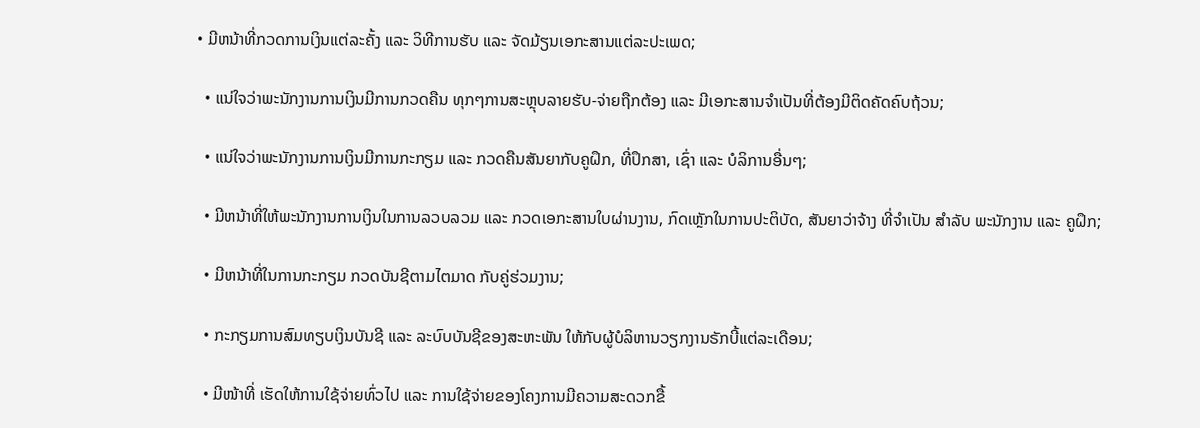• ມີຫນ້າທີ່ກວດການເງິນແຕ່ລະຄັ້ງ ແລະ ວິທີການຮັບ ແລະ ຈັດມ້ຽນເອກະສານແຕ່ລະປະເພດ;

  • ແນ່ໃຈວ່າພະນັກງານການເງິນມີການກວດຄືນ ທຸກໆການສະຫຼຸບລາຍຮັບ-ຈ່າຍຖືກຕ້ອງ ແລະ ມີເອກະສານຈຳເປັນທີ່ຕ້ອງມີຕິດຄັດຄົບຖ້ວນ;

  • ແນ່ໃຈວ່າພະນັກງານການເງິນມີການກະກຽມ ແລະ ກວດຄືນສັນຍາກັບຄູຝຶກ, ທີ່ປຶກສາ, ເຊົ່າ ແລະ ບໍລິການອື່ນໆ;

  • ມີຫນ້າທີ່ໃຫ້ພະນັກງານການເງິນໃນການລວບລວມ ແລະ ກວດເອກະສານໃບຜ່ານງານ, ກົດເຫຼັກໃນການປະຕິບັດ, ສັນຍາວ່າຈ້າງ ທີ່ຈຳເປັນ ສຳລັບ ພະນັກງານ ແລະ ຄູຝຶກ;

  • ມີຫນ້າທີ່ໃນການກະກຽມ ກວດບັນຊີຕາມໄຕມາດ ກັບຄູ່ຮ່ວມງານ;

  • ກະກຽມການສົມທຽບເງິນບັນຊີ ແລະ ລະບົບບັນຊີຂອງສະຫະພັນ ໃຫ້ກັບຜູ້ບໍລິຫານວຽກງານຣັກບີ້ແຕ່ລະເດືອນ;

  • ມີໜ້າທີ່ ເຮັດໃຫ້ການໃຊ້ຈ່າຍທົ່ວໄປ ແລະ ການໃຊ້ຈ່າຍຂອງໂຄງການມີຄວາມສະດວກຂື້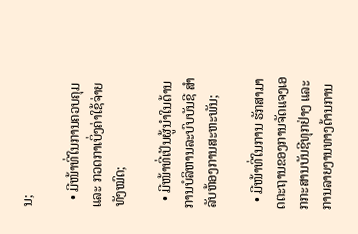ນ;

  • ມີໜ້າທີ່ໃນການຄວບຄຸມ ແລະ ກວດກາເບິ່ງຄ່າໃຊ້ຈ່າຍທັງໝົດ;

  • ມີໜ້າທີ່ເປັນຜູ້ນຳໃນດ້ານການບໍລິຫານລະບົບບັນຊີ ສຳລັບຫ້ອງການສະຫະພັນ;

  • ມີໜ້າທີ່ໃນການ ຮັກສາມາດຕະຖານຂອງການຈັດແຈງເອກກະສານບັນຊີທຸກຢ່າງ ແລະ ການລາຍງານທາງດ້ານການ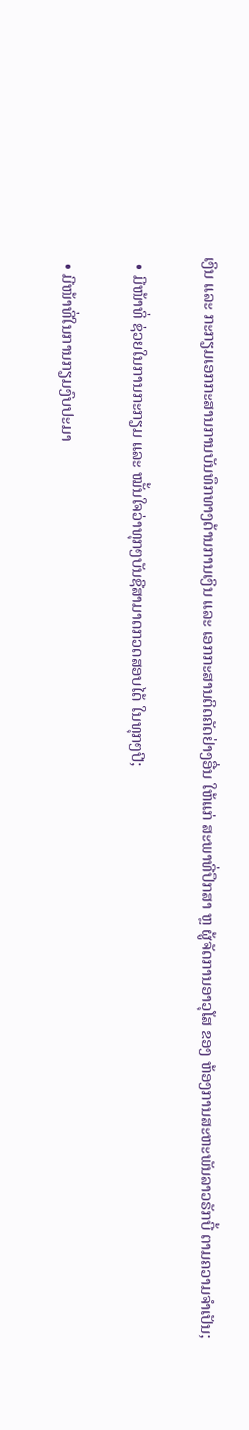ເງິນ ແລະ ກະກຽມເອກກະສານການບັນທຶກທາງດ້ານການເງິນ ແລະ ເອກກະສານຕິດຄັດຢ່າງອື່ນ ໃຫ້ແກ່ ສະພາທີ່ປຶກສາ ຫຼ ຜູ້ຈັດການອາວຸໂສ ຂອງ ຫ້ອງການສະຫະພັນລາວຣັກບີ້ ຕາມຄວາມຈຳເປັນ;

  • ມີໜ້າທິ່ ຊ່ວຍໃນການກະກຽມ ແລະ ໝັ້ນໃຈວ່າທຸກໆບັນຊີສາມາດກວດສອບໄດ້ ໃນທຸກໆປີ;

  • ມີໜ້າທີ່ໃນການກຽມງົບປະມາ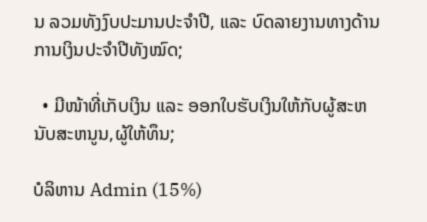ນ ລວມທັງງົບປະມານປະຈຳປີ, ແລະ ບົດລາຍງານທາງດ້ານການເງິນປະຈຳປີທັງໝົດ;

  • ມີໜ້າທີ່ເກັບເງິນ ແລະ ອອກໃບຮັບເງິນໃຫ້ກັບຜູ້ສະຫນັບສະຫນູນ,ຜູ້ໃຫ້ທຶນ;

ບໍລິຫານ Admin (15%)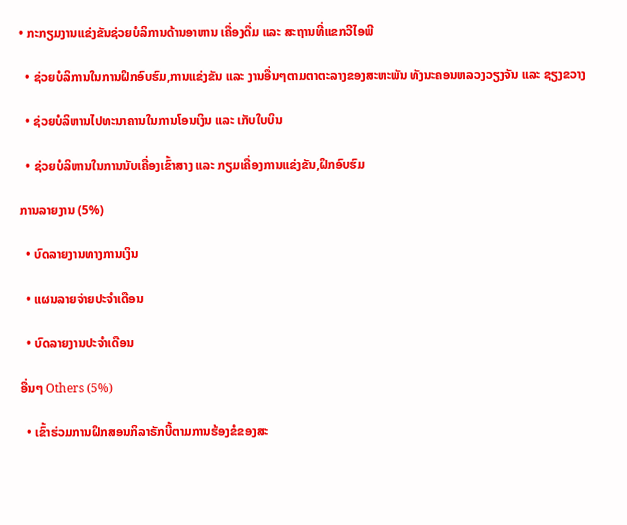• ກະກຽມງານແຂ່ງຂັນຊ່ວຍບໍລິການດ້ານອາຫານ ເຄື່ອງດື່ມ ແລະ ສະຖານທີ່ແຂກວີໄອພີ

  • ຊ່ວຍບໍລິການໃນການຝຶກອົບຮົມ,ການແຂ່ງຂັນ ແລະ ງານອື່ນໆຕາມຕາຕະລາງຂອງສະຫະພັນ ທັງນະຄອນຫລວງວຽງຈັນ ແລະ ຊຽງຂວາງ

  • ຊ່ວຍບໍລິຫານໄປທະນາຄານໃນການໂອນເງິນ ແລະ ເກັບໃບບິນ

  • ຊ່ວຍບໍລິຫານໃນການນັບເຄື່ອງເຂົ້າສາງ ແລະ ກຽມເຄື່ອງການແຂ່ງຂັນ,ຝຶກອົບຮົມ

ການລາຍງານ (5%)

  • ບົດລາຍງານທາງການເງິນ

  • ແຜນລາຍຈ່າຍປະຈຳເດືອນ

  • ບົດລາຍງານປະຈຳເດືອນ

ອື່ນໆ Others (5%)

  • ເຂົ້າຮ່ວມການຝຶກສອນກິລາຣັກບີ້ຕາມການຮ້ອງຂໍຂອງສະ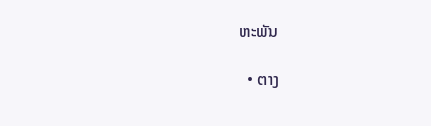ຫະພັນ

  • ຕາງ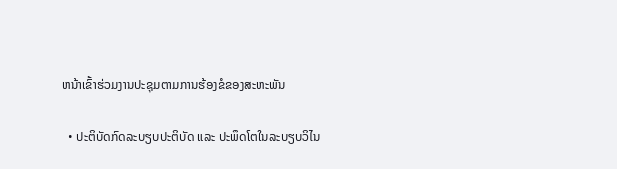ຫນ້າເຂົ້າຮ່ວມງານປະຊຸມຕາມການຮ້ອງຂໍຂອງສະຫະພັນ

  • ປະຕິບັດກົດລະບຽບປະຕິບັດ ແລະ ປະພຶດໂຕໃນລະບຽບວິໄນ